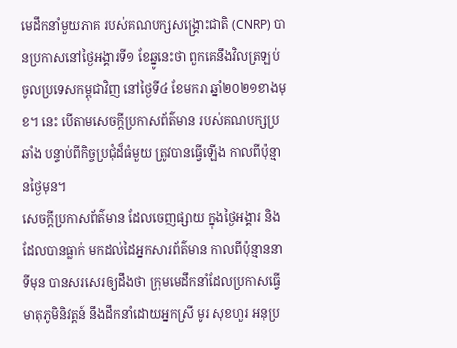មេដឹកនាំមួយភាគ របស់គណបក្សសង្គ្រោះជាតិ (CNRP) បានប្រកាសនៅថ្ងៃអង្គារទី១ ខែឆ្នូនេះថា ពួកគេនឹងវិលត្រឡប់ ចូលប្រទេសកម្ពុជាវិញ នៅថ្ងៃទី៤ ខែមករា ឆ្នាំ២០២១ខាងមុខ។ នេះ បើតាមសេចក្ដីប្រកាសព័ត៌មាន របស់គណបក្សប្រឆាំង បន្ទាប់ពីកិច្ចប្រជុំដ៏ធំមួយ ត្រូវបានធ្វើឡើង កាលពីប៉ុន្មានថ្ងៃមុន។
សេចក្ដីប្រកាសព័ត៌មាន ដែលចេញផ្សាយ ក្នុងថ្ងៃអង្គារ និងដែលបានធ្លាក់ មកដល់ដៃអ្នកសារព័ត៌មាន កាលពីប៉ុន្មាននាទីមុន បានសរសេរឲ្យដឹងថា ក្រុមមេដឹកនាំដែលប្រកាសធ្វើមាតុភូមិនិវត្តន៍ នឹងដឹកនាំដោយអ្នកស្រី មូរ សុខហួរ អនុប្រ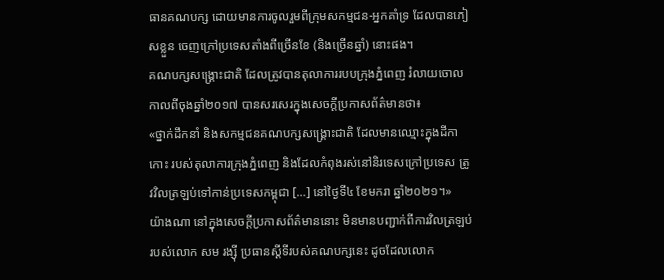ធានគណបក្ស ដោយមានការចូលរួមពីក្រុមសកម្មជន-អ្នកគាំទ្រ ដែលបានភៀសខ្លួន ចេញក្រៅប្រទេសតាំងពីច្រើនខែ (និងច្រើនឆ្នាំ) នោះផង។
គណបក្សសង្គ្រោះជាតិ ដែលត្រូវបានតុលាការរបបក្រុងភ្នំពេញ រំលាយចោលកាលពីចុងឆ្នាំ២០១៧ បានសរសេរក្នុងសេចក្ដីប្រកាសព័ត៌មានថា៖
«ថ្នាក់ដឹកនាំ និងសកម្មជនគណបក្សសង្គ្រោះជាតិ ដែលមានឈ្មោះក្នុងដីកាកោះ របស់តុលាការក្រុងភ្នំពេញ និងដែលកំពុងរស់នៅនិរទេសក្រៅប្រទេស ត្រូវវិលត្រឡប់ទៅកាន់ប្រទេសកម្ពុជា […] នៅថ្ងៃទី៤ ខែមករា ឆ្នាំ២០២១។»
យ៉ាងណា នៅក្នុងសេចក្ដីប្រកាសព័ត៌មាននោះ មិនមានបញ្ជាក់ពីការវិលត្រឡប់ របស់លោក សម រង្ស៊ី ប្រធានស្ដីទីរបស់គណបក្សនេះ ដូចដែលលោក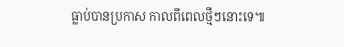ធ្លាប់បានប្រកាស កាលពីពេលថ្មីៗនោះទេ៕